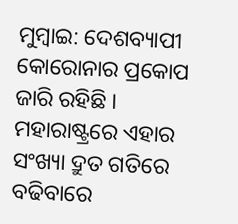ମୁମ୍ବାଇ: ଦେଶବ୍ୟାପୀ କୋରୋନାର ପ୍ରକୋପ ଜାରି ରହିଛି । ମହାରାଷ୍ଟ୍ରରେ ଏହାର ସଂଖ୍ୟା ଦ୍ରୁତ ଗତିରେ ବଢିବାରେ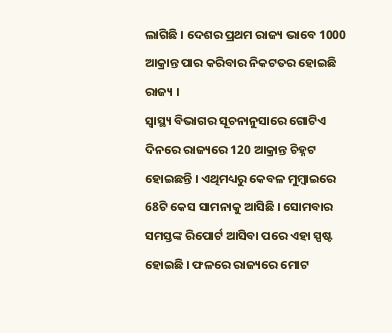ଲାଗିଛି । ଦେଶର ପ୍ରଥମ ରାଜ୍ୟ ଭାବେ 1000 ଆକ୍ରାନ୍ତ ପାର କରିବାର ନିକଟତର ହୋଇଛି ରାଜ୍ୟ ।
ସ୍ବାସ୍ଥ୍ୟ ବିଭାଗର ସୂଚନାନୁସାରେ ଗୋଟିଏ ଦିନରେ ରାଜ୍ୟରେ 120 ଆକ୍ରାନ୍ତ ଚିହ୍ନଟ ହୋଇଛନ୍ତି । ଏଥିମଧ୍ୟରୁ କେବଳ ମୁମ୍ବାଇରେ 68ଟି କେସ ସାମନାକୁ ଆସିଛି । ସୋମବାର ସମସ୍ତଙ୍କ ରିପୋର୍ଟ ଆସିବା ପରେ ଏହା ସ୍ପଷ୍ଟ ହୋଇଛି । ଫଳରେ ରାଜ୍ୟରେ ମୋଟ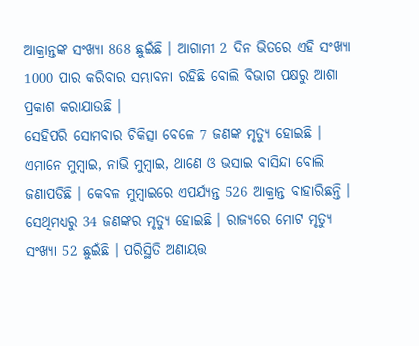ଆକ୍ରାନ୍ତଙ୍କ ସଂଖ୍ୟା 868 ଛୁଇଁଛି । ଆଗାମୀ 2 ଦିନ ଭିତରେ ଏହି ସଂଖ୍ୟା 1000 ପାର କରିବାର ସମ୍ଭାବନା ରହିଛି ବୋଲି ବିଭାଗ ପକ୍ଷରୁ ଆଶା ପ୍ରକାଶ କରାଯାଉଛି ।
ସେହିପରି ସୋମବାର ଚିକିତ୍ସା ବେଳେ 7 ଜଣଙ୍କ ମୃତ୍ୟୁ ହୋଇଛି । ଏମାନେ ମୁମ୍ବାଇ, ନାଭି ମୁମ୍ବାଇ, ଥାଣେ ଓ ଭସାଇ ବାସିନ୍ଦା ବୋଲି ଜଣାପଡିଛି । କେବଳ ମୁମ୍ବାଇରେ ଏପର୍ଯ୍ୟନ୍ତ 526 ଆକ୍ରାନ୍ତ ବାହାରିଛନ୍ତି । ସେଥିମଧ୍ୟରୁ 34 ଜଣଙ୍କର ମୃତ୍ୟୁ ହୋଇଛି । ରାଜ୍ୟରେ ମୋଟ ମୃତ୍ୟୁ ସଂଖ୍ୟା 52 ଛୁଇଁଛି । ପରିସ୍ଥିତି ଅଣାୟତ୍ତ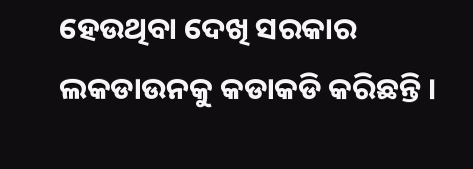ହେଉଥିବା ଦେଖି ସରକାର ଲକଡାଉନକୁ କଡାକଡି କରିଛନ୍ତି ।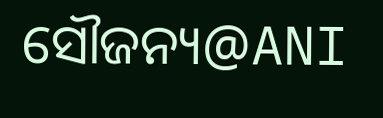ସୌଜନ୍ୟ@ANI